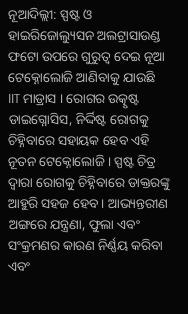ନୂଆଦିଲ୍ଲୀ: ସ୍ପଷ୍ଟ ଓ ହାଇରିଜୋଲ୍ୟୁସନ ଅଲଟ୍ରାସାଉଣ୍ଡ ଫଟୋ ଉପରେ ଗୁରୁତ୍ବ ଦେଇ ନୂଆ ଟେକ୍ନୋଲୋଜି ଆଣିବାକୁ ଯାଉଛି IIT ମାଡ୍ରାସ । ରୋଗର ଉତ୍କୃଷ୍ଟ ଡାଇଗ୍ନୋସିସ, ନିର୍ଦ୍ଦିଷ୍ଟ ରୋଗକୁ ଚିହ୍ନିବାରେ ସହାୟକ ହେବ ଏହି ନୂତନ ଟେକ୍ନୋଲୋଜି । ସ୍ପଷ୍ଟ ଚିତ୍ର ଦ୍ବାରା ରୋଗକୁ ଚିହ୍ନିବାରେ ଡାକ୍ତରଙ୍କୁ ଆହୁରି ସହଜ ହେବ । ଆଭ୍ୟନ୍ତରୀଣ ଅଙ୍ଗରେ ଯନ୍ତ୍ରଣା, ଫୁଲା ଏବଂ ସଂକ୍ରମଣର କାରଣ ନିର୍ଣ୍ଣୟ କରିବା ଏବଂ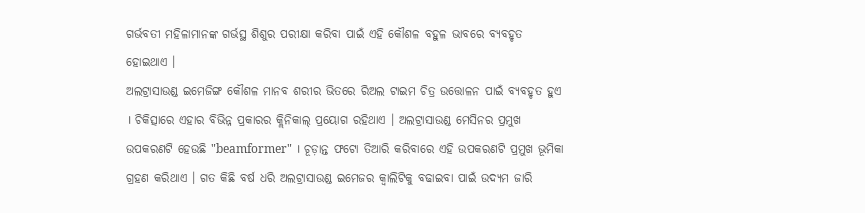ଗର୍ଭବତୀ ମହିଳାମାନଙ୍କ ଗର୍ଭସ୍ଥ ଶିଶୁର ପରୀକ୍ଷା କରିବା ପାଇଁ ଏହି କୌଶଳ ବହୁଳ ଭାବରେ ବ୍ୟବହୃତ ହୋଇଥାଏ ।
ଅଲଟ୍ରାସାଉଣ୍ଡ ଇମେଜିଙ୍ଗ କୌଶଳ ମାନବ ଶରୀର ଭିତରେ ରିଅଲ ଟାଇମ ଚିତ୍ର ଉତ୍ତୋଳନ ପାଇଁ ବ୍ୟବହୃତ ହୁଏ । ଚିକିତ୍ସାରେ ଏହାର ବିଭିନ୍ନ ପ୍ରକାରର କ୍ଲିନିକାଲ୍ ପ୍ରୟୋଗ ରହିଥାଏ । ଅଲଟ୍ରାସାଉଣ୍ଡ ମେସିନର ପ୍ରମୁଖ ଉପକରଣଟି ହେଉଛି "beamformer" । ଚୂଡ଼ାନ୍ତ ଫଟୋ ତିଆରି କରିବାରେ ଏହି ଉପକରଣଟି ପ୍ରମୁଖ ଭୂମିକା ଗ୍ରହଣ କରିଥାଏ । ଗତ କିଛି ବର୍ଷ ଧରି ଅଲଟ୍ରାସାଉଣ୍ଡ ଇମେଜର କ୍ବାଲିଟିକୁ ବଢାଇବା ପାଇଁ ଉଦ୍ୟମ ଜାରି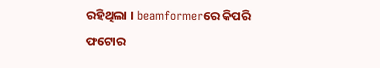ରହିଥିଲା । beamformerରେ କିପରି ଫଟୋର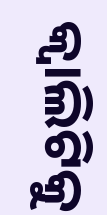କ୍ବାଲିଟିକୁ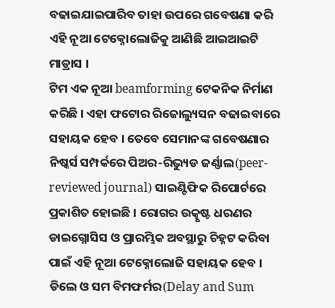ବଢାଇଯାଇପାରିବ ତାହା ଉପରେ ଗବେଷଣା କରି ଏହି ନୂଆ ଟେକ୍ନୋଲୋଜିକୁ ଆଣିଛି ଆଇଆଇଟି ମାଡ୍ରାସ ।
ଟିମ ଏକ ନୂଆ beamforming ଟେକନିକ ନିର୍ମାଣ କରିଛି । ଏହା ଫଟୋର ରିଜୋଲ୍ୟୁସନ ବଢାଇବାରେ ସହାୟକ ହେବ । ତେବେ ସେମାନଙ୍କ ଗବେଷଣାର ନିଷ୍କର୍ସ ସମ୍ପର୍କରେ ପିଅର-ରିଭ୍ୟୁଡ ଜର୍ଣ୍ଣାଲ(peer-reviewed journal) ସାଇଣ୍ଟିଫିକ ରିପୋର୍ଟରେ ପ୍ରକାଶିତ ହୋଇଛି । ରୋଗର ଉତ୍କୃଷ୍ଟ ଧରଣର ଡାଇଗ୍ନୋସିସ ଓ ପ୍ରାରମ୍ଭିକ ଅବସ୍ଥାରୁ ଚିହ୍ନଟ କରିବା ପାଇଁ ଏହି ନୂଆ ଟେକ୍ନୋଲୋଜି ସହାୟକ ହେବ ।
ଡିଲେ ଓ ସମ ବିମଫର୍ମର(Delay and Sum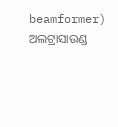beamformer) ଅଲଟ୍ରାସାଉଣ୍ଡ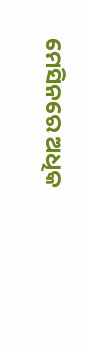ମେସିନରେ ଅଧିକ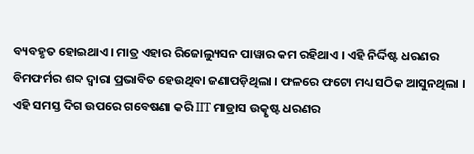ବ୍ୟବହୃତ ହୋଇଥାଏ । ମାତ୍ର ଏହାର ରିଜୋଲ୍ୟୁସନ ପାୱାର କମ ରହିଥାଏ । ଏହି ନିର୍ଦ୍ଦିଷ୍ଟ ଧରଣର ବିମଫର୍ମର ଶବ୍ଦ ଦ୍ବାରା ପ୍ରଭାବିତ ହେଉଥିବା ଜଣାପଡ଼ିଥିଲା । ଫଳରେ ଫଟୋ ମଧ୍ୟ ସଠିକ ଆସୁନଥିଲା । ଏହି ସମସ୍ତ ଦିଗ ଉପରେ ଗବେଷଣା କରି IIT ମାଡ୍ରାସ ଉତ୍କୃଷ୍ଟ ଧରଣର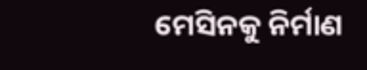ମେସିନକୁ ନିର୍ମାଣ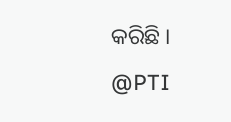କରିଛି ।
@PTI